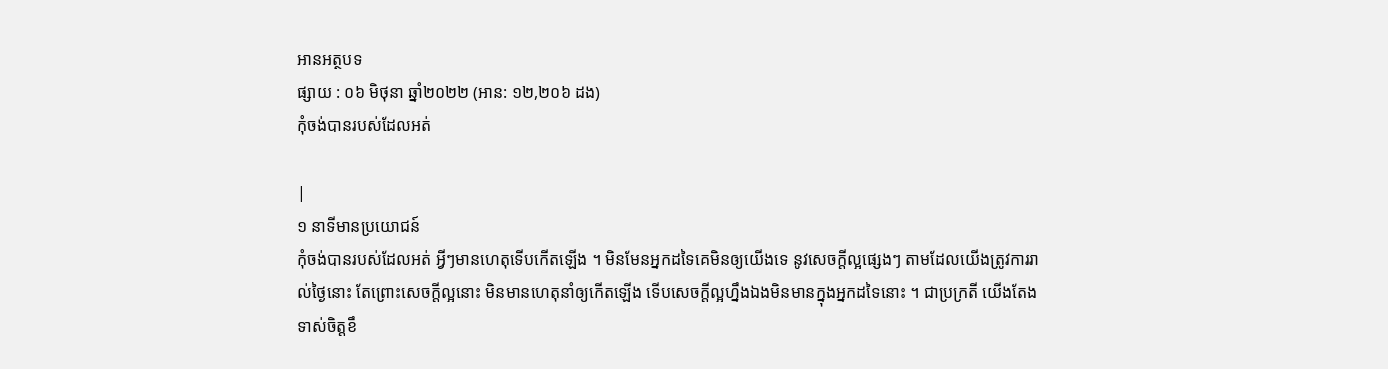អានអត្ថបទ
ផ្សាយ : ០៦ មិថុនា ឆ្នាំ២០២២ (អាន: ១២,២០៦ ដង)
កុំចង់បានរបស់ដែលអត់

|
១ នាទីមានប្រយោជន៍
កុំចង់បានរបស់ដែលអត់ អ្វីៗមានហេតុទើបកើតឡើង ។ មិនមែនអ្នកដទៃគេមិនឲ្យយើងទេ នូវសេចក្តីល្អផ្សេងៗ តាមដែលយើងត្រូវការរាល់ថ្ងៃនោះ តែព្រោះសេចក្តីល្អនោះ មិនមានហេតុនាំឲ្យកើតឡើង ទើបសេចក្តីល្អហ្នឹងឯងមិនមានក្នុងអ្នកដទៃនោះ ។ ជាប្រក្រតី យើងតែងទាស់ចិត្តខឹ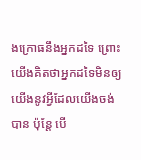ងក្រោធនឹងអ្នកដទៃ ព្រោះយើងគិតថាអ្នកដទៃមិនឲ្យយើងនូវអ្វីដែលយើងចង់បាន ប៉ុន្តែ បើ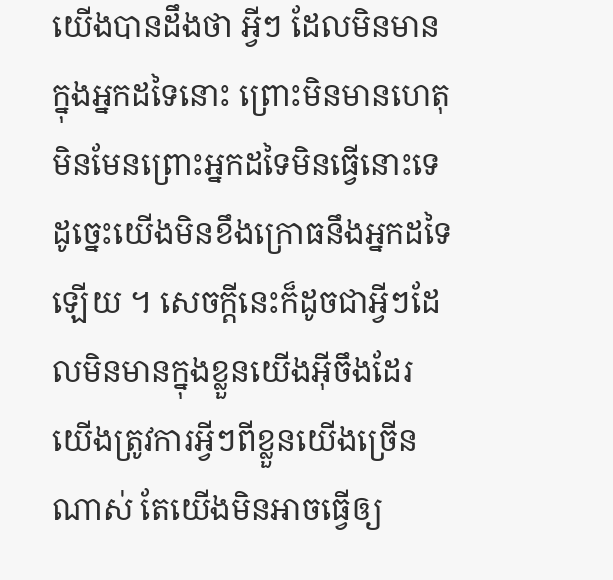យើងបានដឹងថា អ្វីៗ ដែលមិនមានក្នុងអ្នកដទៃនោះ ព្រោះមិនមានហេតុ មិនមែនព្រោះអ្នកដទៃមិនធ្វើនោះទេ ដូច្នេះយើងមិនខឹងក្រោធនឹងអ្នកដទៃឡើយ ។ សេចក្តីនេះក៏ដូចជាអ្វីៗដែលមិនមានក្នុងខ្លួនយើងអ៊ីចឹងដែរ យើងត្រូវការអ្វីៗពីខ្លួនយើងច្រើនណាស់ តែយើងមិនអាចធ្វើឲ្យ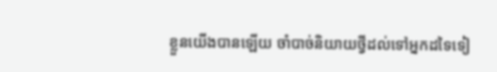ខ្លួនយើងបានឡើយ ចាំបាច់និយាយថ្វីដល់ទៅអ្នកដទៃទៀ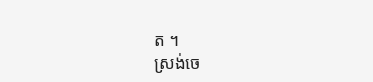ត ។
ស្រង់ចេ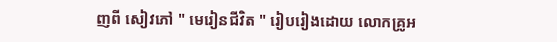ញពី សៀវភៅ " មេរៀនជីវិត " រៀបរៀងដោយ លោកគ្រូអ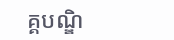គ្គបណ្ឌិ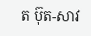ត ប៊ុត-សាវ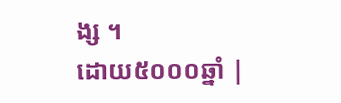ង្ស ។
ដោយ៥០០០ឆ្នាំ |